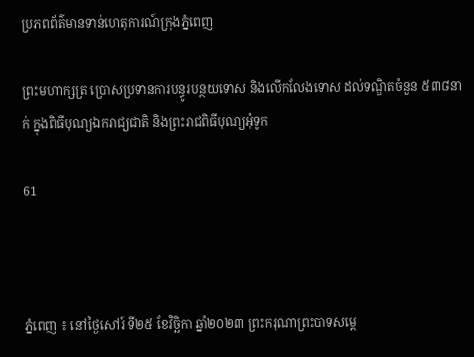ប្រភពព័ត៌មានទាន់ហេតុការណ៍ក្រុងភ្នំពេញ

ព្រះមហាក្សត្រ ប្រោសប្រទានការបន្ធូរបន្ថយទោស និងលើកលែងទោស ដល់ទណ្ឌិតចំនួន ៥៣៨នាក់ ក្នុងពិធីបុណ្យឯករាជ្យជាតិ និងព្រះរាជពិធីបុណ្យអុំទូក

61



ភ្នំពេញ ៖ នៅថ្ងៃសៅរ៍ ទី២៥ ខែវិច្ឆិកា ឆ្នាំ២០២៣ ព្រះករុណាព្រះបាទសម្តេ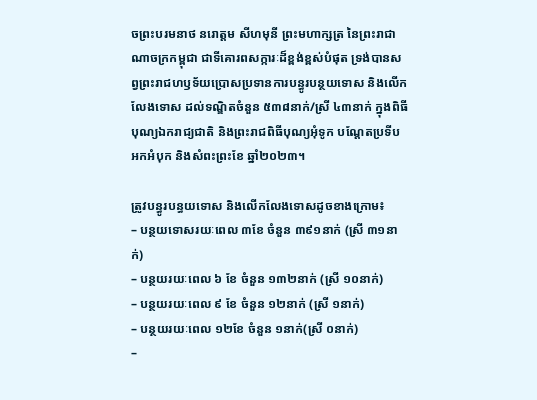ចព្រះបរមនាថ នរោត្តម សីហមុនី ព្រះមហាក្សត្រ នៃព្រះរាជាណាចក្រកម្ពុជា ជាទីគោរពសក្ការៈដ៏ខ្ពង់ខ្ពស់បំផុត ទ្រង់បានសព្វព្រះរាជហឫទ័យប្រោសប្រទានការបន្ធូរបន្ថយទោស និងលើកលែងទោស ដល់ទណ្ឌិតចំនួន ៥៣៨នាក់/ស្រី ៤៣នាក់ ក្នុងពិធីបុណ្យឯករាជ្យជាតិ និងព្រះរាជពិធីបុណ្យអុំទូក បណ្តែតប្រទីប អកអំបុក និងសំពះព្រះខែ ឆ្នាំ២០២៣។

ត្រូវបន្ធូរបន្ធយទោស និងលើកលែងទោសដូចខាងក្រោម៖
– បន្ថយទោសរយៈពេល ៣ខែ ចំនួន ៣៩១នាក់ (ស្រី ៣១នាក់)
– បន្ថយរយៈពេល ៦ ខែ ចំនួន ១៣២នាក់ (ស្រី ១០នាក់)
– បន្ថយរយៈពេល ៩ ខែ ចំនួន ១២នាក់ (ស្រី ១នាក់)
– បន្ថយរយៈពេល ១២ខែ ចំនួន ១នាក់(ស្រី ០នាក់)
–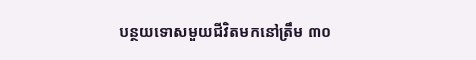បន្ថយទោសមួយជីវិតមកនៅត្រឹម ៣០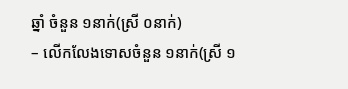ឆ្នាំ ចំនួន ១នាក់(ស្រី ០នាក់)
– លើកលែងទោសចំនួន ១នាក់(ស្រី ១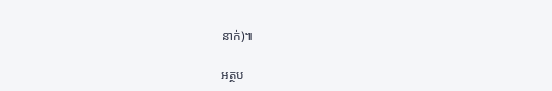នាក់)៕

អត្ថប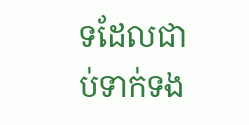ទដែលជាប់ទាក់ទង